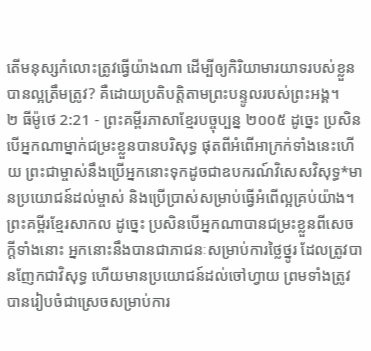តើមនុស្សកំលោះត្រូវធ្វើយ៉ាងណា ដើម្បីឲ្យកិរិយាមារយាទរបស់ខ្លួន បានល្អត្រឹមត្រូវ? គឺដោយប្រតិបត្តិតាមព្រះបន្ទូលរបស់ព្រះអង្គ។
២ ធីម៉ូថេ 2:21 - ព្រះគម្ពីរភាសាខ្មែរបច្ចុប្បន្ន ២០០៥ ដូច្នេះ ប្រសិនបើអ្នកណាម្នាក់ជម្រះខ្លួនបានបរិសុទ្ធ ផុតពីអំពើអាក្រក់ទាំងនេះហើយ ព្រះជាម្ចាស់នឹងប្រើអ្នកនោះទុកដូចជាឧបករណ៍វិសេសវិសុទ្ធ*មានប្រយោជន៍ដល់ម្ចាស់ និងប្រើប្រាស់សម្រាប់ធ្វើអំពើល្អគ្រប់យ៉ាង។ ព្រះគម្ពីរខ្មែរសាកល ដូច្នេះ ប្រសិនបើអ្នកណាបានជម្រះខ្លួនពីសេចក្ដីទាំងនោះ អ្នកនោះនឹងបានជាភាជនៈសម្រាប់ការថ្លៃថ្នូរ ដែលត្រូវបានញែកជាវិសុទ្ធ ហើយមានប្រយោជន៍ដល់ចៅហ្វាយ ព្រមទាំងត្រូវបានរៀបចំជាស្រេចសម្រាប់ការ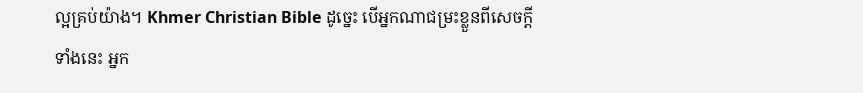ល្អគ្រប់យ៉ាង។ Khmer Christian Bible ដូច្នេះ បើអ្នកណាជម្រះខ្លួនពីសេចក្ដីទាំងនេះ អ្នក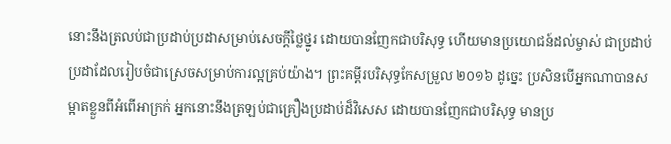នោះនឹងត្រលប់ជាប្រដាប់ប្រដាសម្រាប់សេចក្ដីថ្លៃថ្នូរ ដោយបានញែកជាបរិសុទ្ធ ហើយមានប្រយោជន៍ដល់ម្ចាស់ ជាប្រដាប់ប្រដាដែលរៀបចំជាស្រេចសម្រាប់ការល្អគ្រប់យ៉ាង។ ព្រះគម្ពីរបរិសុទ្ធកែសម្រួល ២០១៦ ដូច្នេះ ប្រសិនបើអ្នកណាបានសម្អាតខ្លួនពីអំពើអាក្រក់ អ្នកនោះនឹងត្រឡប់ជាគ្រឿងប្រដាប់ដ៏វិសេស ដោយបានញែកជាបរិសុទ្ធ មានប្រ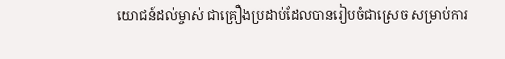យោជន៍ដល់ម្ចាស់ ជាគ្រឿងប្រដាប់ដែលបានរៀបចំជាស្រេច សម្រាប់ការ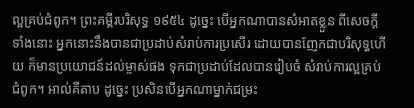ល្អគ្រប់ជំពូក។ ព្រះគម្ពីរបរិសុទ្ធ ១៩៥៤ ដូច្នេះ បើអ្នកណាបានសំអាតខ្លួន ពីសេចក្ដីទាំងនោះ អ្នកនោះនឹងបានជាប្រដាប់សំរាប់ការប្រសើរ ដោយបានញែកជាបរិសុទ្ធហើយ ក៏មានប្រយោជន៍ដល់ម្ចាស់ផង ទុកជាប្រដាប់ដែលបានរៀបចំ សំរាប់ការល្អគ្រប់ជំពូក។ អាល់គីតាប ដូច្នេះ ប្រសិនបើអ្នកណាម្នាក់ជម្រះ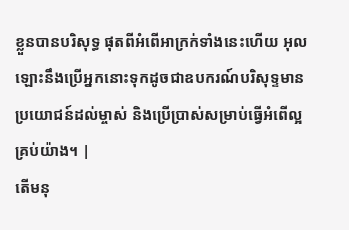ខ្លួនបានបរិសុទ្ធ ផុតពីអំពើអាក្រក់ទាំងនេះហើយ អុលឡោះនឹងប្រើអ្នកនោះទុកដូចជាឧបករណ៍បរិសុទ្ទមានប្រយោជន៍ដល់ម្ចាស់ និងប្រើប្រាស់សម្រាប់ធ្វើអំពើល្អគ្រប់យ៉ាង។ |
តើមនុ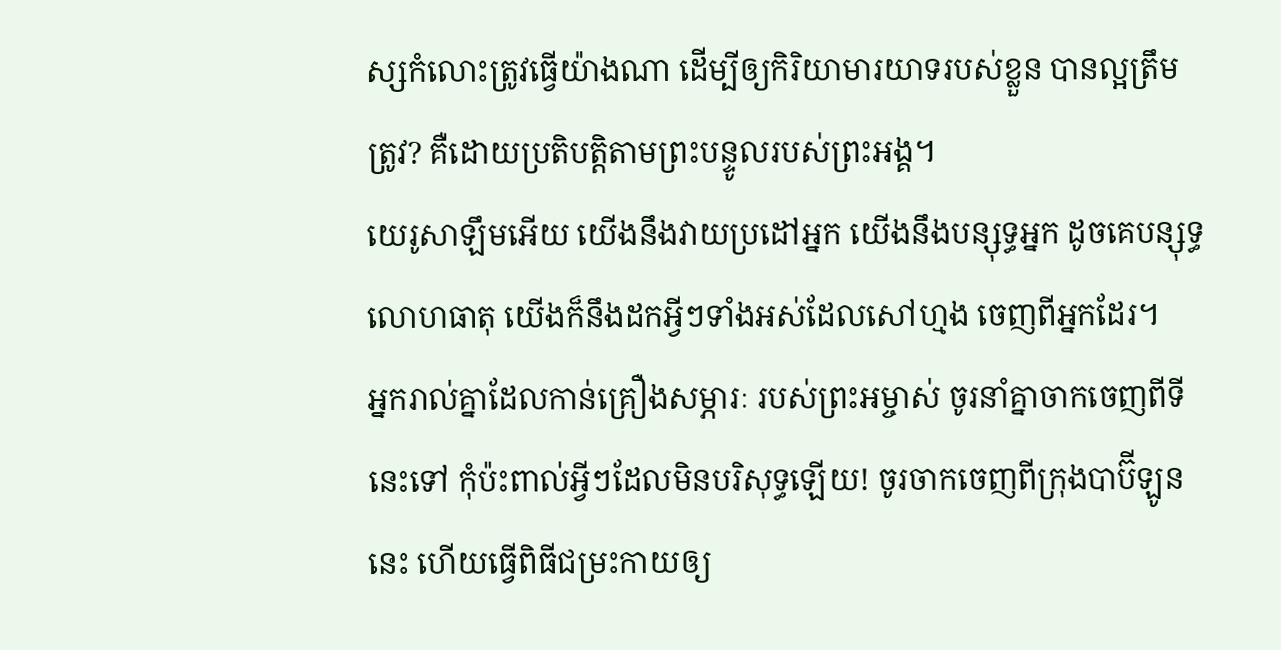ស្សកំលោះត្រូវធ្វើយ៉ាងណា ដើម្បីឲ្យកិរិយាមារយាទរបស់ខ្លួន បានល្អត្រឹមត្រូវ? គឺដោយប្រតិបត្តិតាមព្រះបន្ទូលរបស់ព្រះអង្គ។
យេរូសាឡឹមអើយ យើងនឹងវាយប្រដៅអ្នក យើងនឹងបន្សុទ្ធអ្នក ដូចគេបន្សុទ្ធលោហធាតុ យើងក៏នឹងដកអ្វីៗទាំងអស់ដែលសៅហ្មង ចេញពីអ្នកដែរ។
អ្នករាល់គ្នាដែលកាន់គ្រឿងសម្ភារៈ របស់ព្រះអម្ចាស់ ចូរនាំគ្នាចាកចេញពីទីនេះទៅ កុំប៉ះពាល់អ្វីៗដែលមិនបរិសុទ្ធឡើយ! ចូរចាកចេញពីក្រុងបាប៊ីឡូននេះ ហើយធ្វើពិធីជម្រះកាយឲ្យ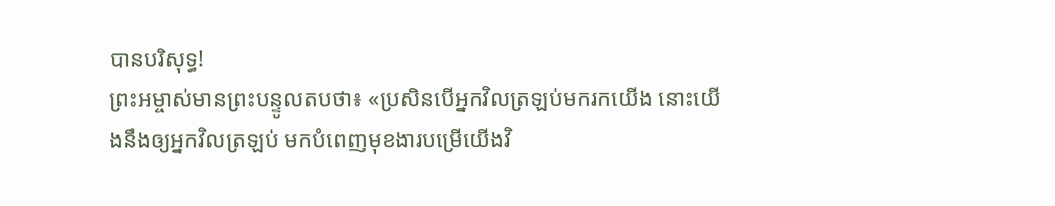បានបរិសុទ្ធ!
ព្រះអម្ចាស់មានព្រះបន្ទូលតបថា៖ «ប្រសិនបើអ្នកវិលត្រឡប់មករកយើង នោះយើងនឹងឲ្យអ្នកវិលត្រឡប់ មកបំពេញមុខងារបម្រើយើងវិ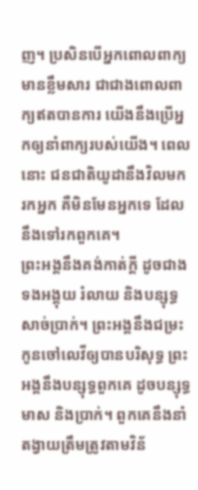ញ។ ប្រសិនបើអ្នកពោលពាក្យមានខ្លឹមសារ ជាជាងពោលពាក្យឥតបានការ យើងនឹងប្រើអ្នកឲ្យនាំពាក្យរបស់យើង។ ពេលនោះ ជនជាតិយូដានឹងវិលមករកអ្នក គឺមិនមែនអ្នកទេ ដែលនឹងទៅរកពួកគេ។
ព្រះអង្គនឹងគង់កាត់ក្ដី ដូចជាងទងអង្គុយ រំលាយ និងបន្សុទ្ធសាច់ប្រាក់។ ព្រះអង្គនឹងជម្រះកូនចៅលេវីឲ្យបានបរិសុទ្ធ ព្រះអង្គនឹងបន្សុទ្ធពួកគេ ដូចបន្សុទ្ធមាស និងប្រាក់។ ពួកគេនឹងនាំតង្វាយត្រឹមត្រូវតាមវិន័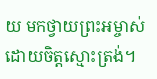យ មកថ្វាយព្រះអម្ចាស់ដោយចិត្តស្មោះត្រង់។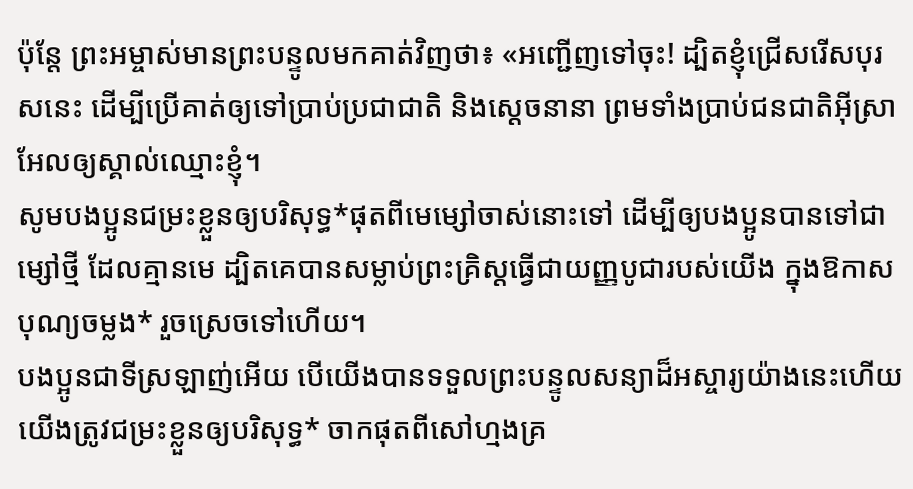ប៉ុន្តែ ព្រះអម្ចាស់មានព្រះបន្ទូលមកគាត់វិញថា៖ «អញ្ជើញទៅចុះ! ដ្បិតខ្ញុំជ្រើសរើសបុរសនេះ ដើម្បីប្រើគាត់ឲ្យទៅប្រាប់ប្រជាជាតិ និងស្ដេចនានា ព្រមទាំងប្រាប់ជនជាតិអ៊ីស្រាអែលឲ្យស្គាល់ឈ្មោះខ្ញុំ។
សូមបងប្អូនជម្រះខ្លួនឲ្យបរិសុទ្ធ*ផុតពីមេម្សៅចាស់នោះទៅ ដើម្បីឲ្យបងប្អូនបានទៅជាម្សៅថ្មី ដែលគ្មានមេ ដ្បិតគេបានសម្លាប់ព្រះគ្រិស្តធ្វើជាយញ្ញបូជារបស់យើង ក្នុងឱកាសបុណ្យចម្លង* រួចស្រេចទៅហើយ។
បងប្អូនជាទីស្រឡាញ់អើយ បើយើងបានទទួលព្រះបន្ទូលសន្យាដ៏អស្ចារ្យយ៉ាងនេះហើយ យើងត្រូវជម្រះខ្លួនឲ្យបរិសុទ្ធ* ចាកផុតពីសៅហ្មងគ្រ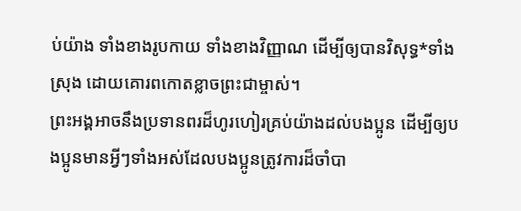ប់យ៉ាង ទាំងខាងរូបកាយ ទាំងខាងវិញ្ញាណ ដើម្បីឲ្យបានវិសុទ្ធ*ទាំងស្រុង ដោយគោរពកោតខ្លាចព្រះជាម្ចាស់។
ព្រះអង្គអាចនឹងប្រទានពរដ៏ហូរហៀរគ្រប់យ៉ាងដល់បងប្អូន ដើម្បីឲ្យបងប្អូនមានអ្វីៗទាំងអស់ដែលបងប្អូនត្រូវការដ៏ចាំបា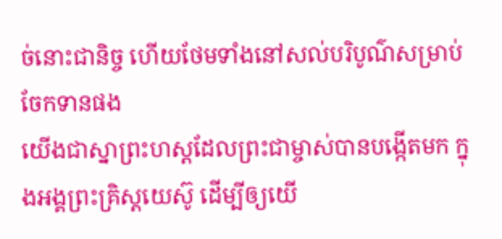ច់នោះជានិច្ច ហើយថែមទាំងនៅសល់បរិបូណ៌សម្រាប់ចែកទានផង
យើងជាស្នាព្រះហស្ដដែលព្រះជាម្ចាស់បានបង្កើតមក ក្នុងអង្គព្រះគ្រិស្តយេស៊ូ ដើម្បីឲ្យយើ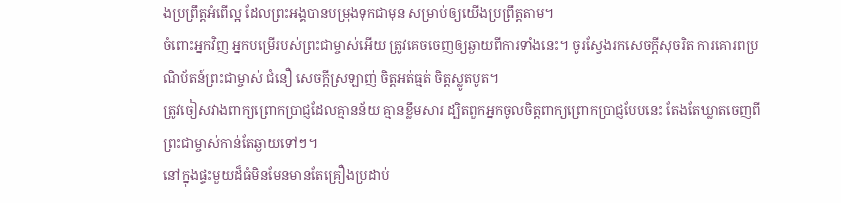ងប្រព្រឹត្តអំពើល្អ ដែលព្រះអង្គបានបម្រុងទុកជាមុន សម្រាប់ឲ្យយើងប្រព្រឹត្តតាម។
ចំពោះអ្នកវិញ អ្នកបម្រើរបស់ព្រះជាម្ចាស់អើយ ត្រូវគេចចេញឲ្យឆ្ងាយពីការទាំងនេះ។ ចូរស្វែងរកសេចក្ដីសុចរិត ការគោរពប្រណិប័តន៍ព្រះជាម្ចាស់ ជំនឿ សេចក្ដីស្រឡាញ់ ចិត្តអត់ធ្មត់ ចិត្តស្លូតបូត។
ត្រូវចៀសវាងពាក្យព្រោកប្រាជ្ញដែលគ្មានន័យ គ្មានខ្លឹមសារ ដ្បិតពួកអ្នកចូលចិត្តពាក្យព្រោកប្រាជ្ញបែបនេះ តែងតែឃ្លាតចេញពីព្រះជាម្ចាស់កាន់តែឆ្ងាយទៅៗ។
នៅក្នុងផ្ទះមួយដ៏ធំមិនមែនមានតែគ្រឿងប្រដាប់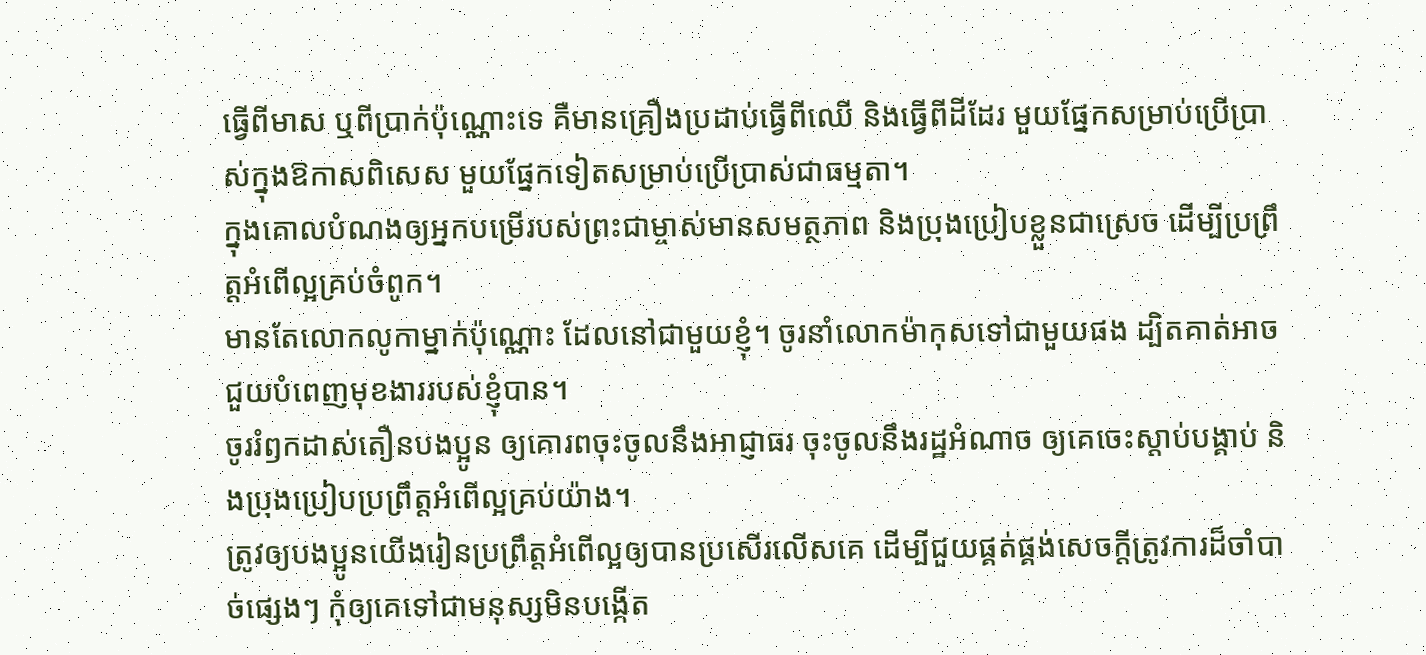ធ្វើពីមាស ឬពីប្រាក់ប៉ុណ្ណោះទេ គឺមានគ្រឿងប្រដាប់ធ្វើពីឈើ និងធ្វើពីដីដែរ មួយផ្នែកសម្រាប់ប្រើប្រាស់ក្នុងឱកាសពិសេស មួយផ្នែកទៀតសម្រាប់ប្រើប្រាស់ជាធម្មតា។
ក្នុងគោលបំណងឲ្យអ្នកបម្រើរបស់ព្រះជាម្ចាស់មានសមត្ថភាព និងប្រុងប្រៀបខ្លួនជាស្រេច ដើម្បីប្រព្រឹត្តអំពើល្អគ្រប់ចំពូក។
មានតែលោកលូកាម្នាក់ប៉ុណ្ណោះ ដែលនៅជាមួយខ្ញុំ។ ចូរនាំលោកម៉ាកុសទៅជាមួយផង ដ្បិតគាត់អាចជួយបំពេញមុខងាររបស់ខ្ញុំបាន។
ចូររំឭកដាស់តឿនបងប្អូន ឲ្យគោរពចុះចូលនឹងអាជ្ញាធរ ចុះចូលនឹងរដ្ឋអំណាច ឲ្យគេចេះស្ដាប់បង្គាប់ និងប្រុងប្រៀបប្រព្រឹត្តអំពើល្អគ្រប់យ៉ាង។
ត្រូវឲ្យបងប្អូនយើងរៀនប្រព្រឹត្តអំពើល្អឲ្យបានប្រសើរលើសគេ ដើម្បីជួយផ្គត់ផ្គង់សេចក្ដីត្រូវការដ៏ចាំបាច់ផ្សេងៗ កុំឲ្យគេទៅជាមនុស្សមិនបង្កើត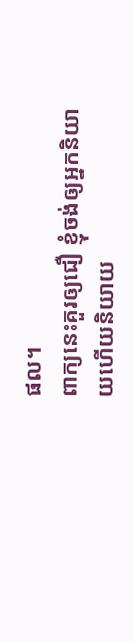ផល។
ពាក្យនេះគួរឲ្យជឿ ខ្ញុំចង់ឲ្យអ្នកនិយាយហើយនិយាយ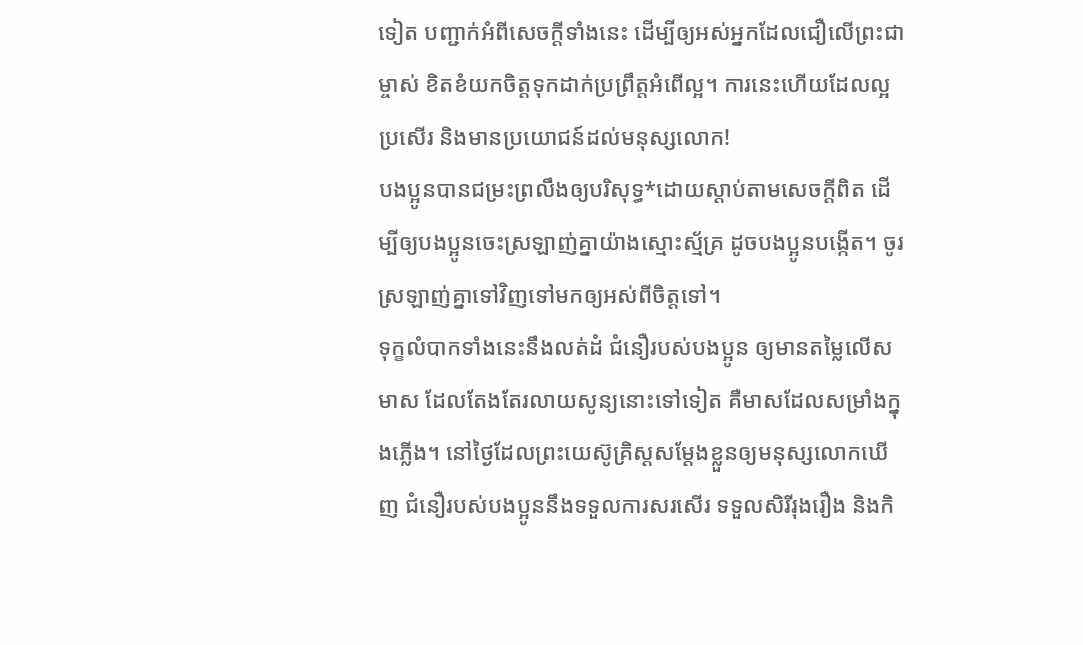ទៀត បញ្ជាក់អំពីសេចក្ដីទាំងនេះ ដើម្បីឲ្យអស់អ្នកដែលជឿលើព្រះជាម្ចាស់ ខិតខំយកចិត្តទុកដាក់ប្រព្រឹត្តអំពើល្អ។ ការនេះហើយដែលល្អប្រសើរ និងមានប្រយោជន៍ដល់មនុស្សលោក!
បងប្អូនបានជម្រះព្រលឹងឲ្យបរិសុទ្ធ*ដោយស្ដាប់តាមសេចក្ដីពិត ដើម្បីឲ្យបងប្អូនចេះស្រឡាញ់គ្នាយ៉ាងស្មោះស្ម័គ្រ ដូចបងប្អូនបង្កើត។ ចូរស្រឡាញ់គ្នាទៅវិញទៅមកឲ្យអស់ពីចិត្តទៅ។
ទុក្ខលំបាកទាំងនេះនឹងលត់ដំ ជំនឿរបស់បងប្អូន ឲ្យមានតម្លៃលើសមាស ដែលតែងតែរលាយសូន្យនោះទៅទៀត គឺមាសដែលសម្រាំងក្នុងភ្លើង។ នៅថ្ងៃដែលព្រះយេស៊ូគ្រិស្តសម្តែងខ្លួនឲ្យមនុស្សលោកឃើញ ជំនឿរបស់បងប្អូននឹងទទួលការសរសើរ ទទួលសិរីរុងរឿង និងកិ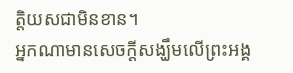ត្តិយសជាមិនខាន។
អ្នកណាមានសេចក្ដីសង្ឃឹមលើព្រះអង្គ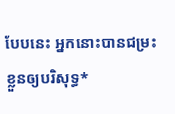បែបនេះ អ្នកនោះបានជម្រះខ្លួនឲ្យបរិសុទ្ធ*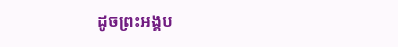ដូចព្រះអង្គប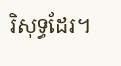រិសុទ្ធដែរ។